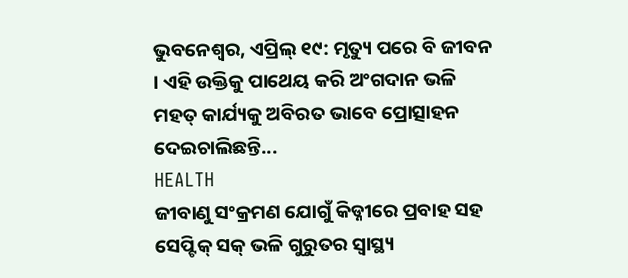ଭୁବନେଶ୍ୱର, ଏପ୍ରିଲ୍ ୧୯: ମୃତ୍ୟୁ ପରେ ବି ଜୀବନ । ଏହି ଉକ୍ତିକୁ ପାଥେୟ କରି ଅଂଗଦାନ ଭଳି ମହତ୍ କାର୍ଯ୍ୟକୁ ଅବିରତ ଭାବେ ପ୍ରୋତ୍ସାହନ ଦେଇଚାଲିଛନ୍ତି...
HEALTH
ଜୀବାଣୁ ସଂକ୍ରମଣ ଯୋଗୁଁ କିଡ୍ନୀରେ ପ୍ରବାହ ସହ ସେପ୍ଟିକ୍ ସକ୍ ଭଳି ଗୁରୁତର ସ୍ୱାସ୍ଥ୍ୟ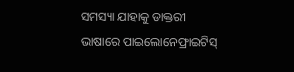ସମସ୍ୟା ଯାହାକୁ ଡାକ୍ତରୀ ଭାଷାରେ ପାଇଲୋନେଫ୍ରାଇଟିସ୍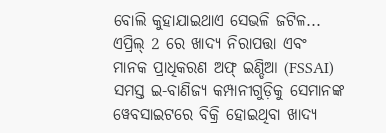ବୋଲି କୁହାଯାଇଥାଏ ସେଭଳି ଜଟିଳ...
ଏପ୍ରିଲ୍ 2 ରେ ଖାଦ୍ୟ ନିରାପତ୍ତା ଏବଂ ମାନକ ପ୍ରାଧିକରଣ ଅଫ୍ ଇଣ୍ଡିଆ (FSSAI) ସମସ୍ତ ଇ-ବାଣିଜ୍ୟ କମ୍ପାନୀଗୁଡ଼ିକୁ ସେମାନଙ୍କ ୱେବସାଇଟରେ ବିକ୍ରି ହୋଇଥିବା ଖାଦ୍ୟ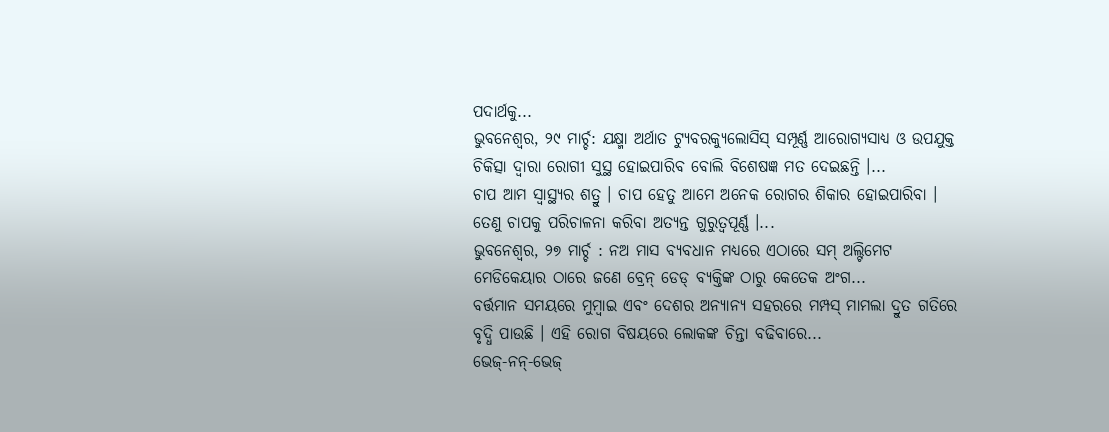ପଦାର୍ଥକୁ...
ଭୁବନେଶ୍ୱର, ୨୯ ମାର୍ଚ୍ଚ: ଯକ୍ଷ୍ମା ଅର୍ଥାତ ଟ୍ୟୁବରକ୍ୟୁଲୋସିସ୍ ସମ୍ପୂର୍ଣ୍ଣ ଆରୋଗ୍ୟସାଧ୍ୟ ଓ ଉପଯୁକ୍ତ ଚିକିତ୍ସା ଦ୍ୱାରା ରୋଗୀ ସୁସ୍ଥ ହୋଇପାରିବ ବୋଲି ବିଶେଷଜ୍ଞ ମତ ଦେଇଛନ୍ତି ।...
ଚାପ ଆମ ସ୍ୱାସ୍ଥ୍ୟର ଶତ୍ରୁ । ଚାପ ହେତୁ ଆମେ ଅନେକ ରୋଗର ଶିକାର ହୋଇପାରିବା । ତେଣୁ ଚାପକୁ ପରିଚାଳନା କରିବା ଅତ୍ୟନ୍ତ ଗୁରୁତ୍ୱପୂର୍ଣ୍ଣ ।...
ଭୁବନେଶ୍ୱର, ୨୭ ମାର୍ଚ୍ଚ : ନଅ ମାସ ବ୍ୟବଧାନ ମଧ୍ୟରେ ଏଠାରେ ସମ୍ ଅଲ୍ଟିମେଟ ମେଡିକେୟାର ଠାରେ ଜଣେ ବ୍ରେନ୍ ଡେଡ୍ ବ୍ୟକ୍ତିଙ୍କ ଠାରୁ କେତେକ ଅଂଗ...
ବର୍ତ୍ତମାନ ସମୟରେ ମୁମ୍ବାଇ ଏବଂ ଦେଶର ଅନ୍ୟାନ୍ୟ ସହରରେ ମମ୍ପସ୍ ମାମଲା ଦ୍ରୁତ ଗତିରେ ବୃଦ୍ଧି ପାଉଛି । ଏହି ରୋଗ ବିଷୟରେ ଲୋକଙ୍କ ଚିନ୍ତା ବଢିବାରେ...
ଭେଜ୍-ନନ୍-ଭେଜ୍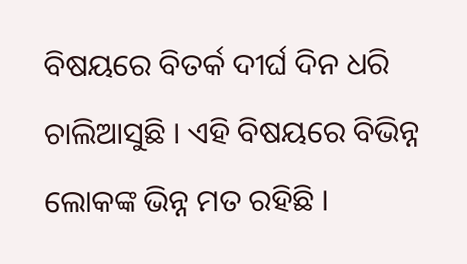ବିଷୟରେ ବିତର୍କ ଦୀର୍ଘ ଦିନ ଧରି ଚାଲିଆସୁଛି । ଏହି ବିଷୟରେ ବିଭିନ୍ନ ଲୋକଙ୍କ ଭିନ୍ନ ମତ ରହିଛି ।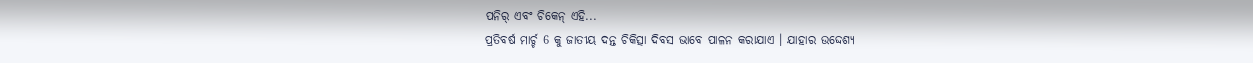ପନିର୍ ଏବଂ ଚିକେନ୍ ଏହି...
ପ୍ରତିବର୍ଷ ମାର୍ଚ୍ଚ 6 କୁ ଜାତୀୟ ଦନ୍ତ ଚିକିତ୍ସା ଦିବସ ଭାବେ ପାଳନ କରାଯାଏ । ଯାହାର ଉଦ୍ଦେଶ୍ୟ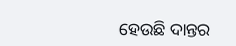ହେଉଛି ଦାନ୍ତର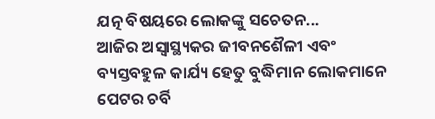ଯତ୍ନ ବିଷୟରେ ଲୋକଙ୍କୁ ସଚେତନ...
ଆଜିର ଅସ୍ୱାସ୍ଥ୍ୟକର ଜୀବନଶୈଳୀ ଏବଂ ବ୍ୟସ୍ତବହୁଳ କାର୍ଯ୍ୟ ହେତୁ ବୁଦ୍ଧିମାନ ଲୋକମାନେ ପେଟର ଚର୍ବି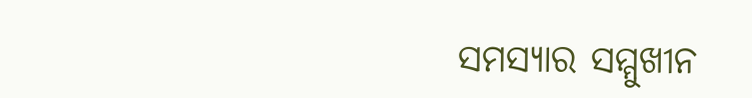ସମସ୍ୟାର ସମ୍ମୁଖୀନ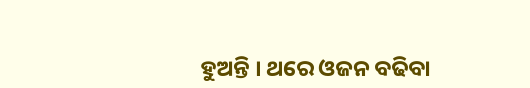ହୁଅନ୍ତି । ଥରେ ଓଜନ ବଢିବା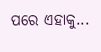ପରେ ଏହାକୁ...